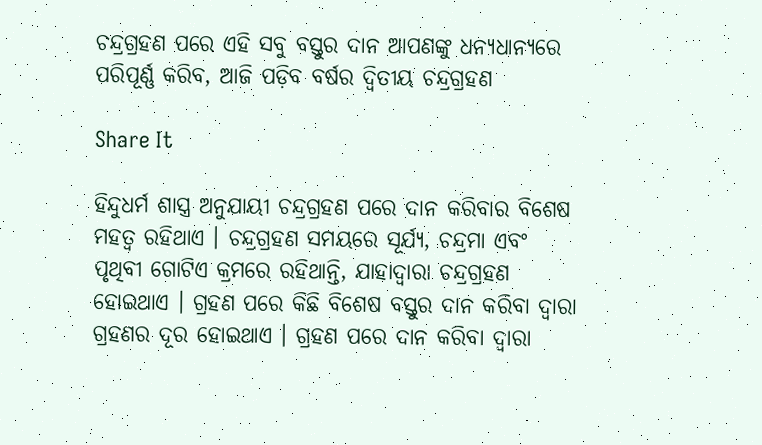ଚନ୍ଦ୍ରଗ୍ରହଣ ପରେ ଏହି ସବୁ ବସ୍ତୁର ଦାନ ଆପଣଙ୍କୁ ଧନ୍ୟଧାନ୍ୟରେ ପରିପୂର୍ଣ୍ଣ କରିବ, ଆଜି ପଡ଼ିବ ବର୍ଷର ଦ୍ୱିତୀୟ ଚନ୍ଦ୍ରଗ୍ରହଣ

Share It

ହିନ୍ଦୁଧର୍ମ ଶାସ୍ତ୍ର ଅନୁଯାୟୀ ଚନ୍ଦ୍ରଗ୍ରହଣ ପରେ ଦାନ କରିବାର ବିଶେଷ ମହତ୍ୱ ରହିଥାଏ । ଚନ୍ଦ୍ରଗ୍ରହଣ ସମୟରେ ସୂର୍ଯ୍ୟ, ଚନ୍ଦ୍ରମା ଏବଂ ପୃଥିବୀ ଗୋଟିଏ କ୍ରମରେ ରହିଥାନ୍ତି, ଯାହାଦ୍ୱାରା ଚନ୍ଦ୍ରଗ୍ରହଣ ହୋଇଥାଏ । ଗ୍ରହଣ ପରେ କିଛି ବିଶେଷ ବସ୍ତୁର ଦାନ କରିବା ଦ୍ୱାରା ଗ୍ରହଣର ଦୂର ହୋଇଥାଏ । ଗ୍ରହଣ ପରେ ଦାନ କରିବା ଦ୍ୱାରା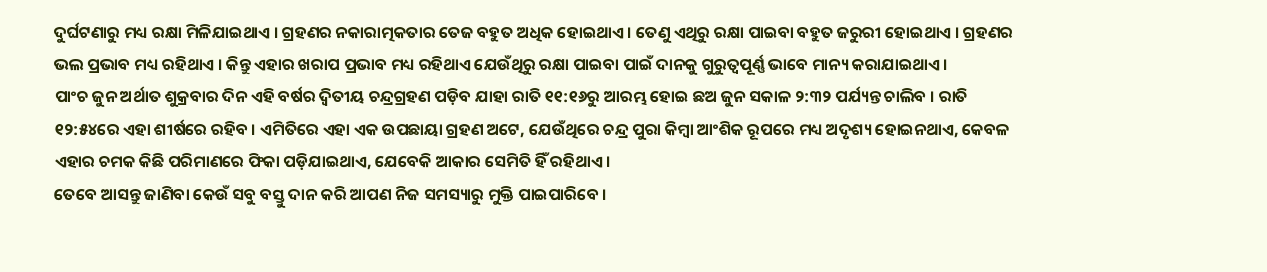ଦୁର୍ଘଟଣାରୁ ମଧ୍ୟ ରକ୍ଷା ମିଳିଯାଇଥାଏ । ଗ୍ରହଣର ନକାରାତ୍ମକତାର ତେଜ ବହୁତ ଅଧିକ ହୋଇଥାଏ । ତେଣୁ ଏଥିରୁ ରକ୍ଷା ପାଇବା ବହୁତ ଜରୁରୀ ହୋଇଥାଏ । ଗ୍ରହଣର ଭଲ ପ୍ରଭାବ ମଧ୍ୟ ରହିଥାଏ । କିନ୍ତୁ ଏହାର ଖରାପ ପ୍ରଭାବ ମଧ୍ୟ ରହିଥାଏ ଯେଉଁଥିରୁ ରକ୍ଷା ପାଇବା ପାଇଁ ଦାନକୁ ଗୁରୁତ୍ୱପୂର୍ଣ୍ଣ ଭାବେ ମାନ୍ୟ କରାଯାଇଥାଏ ।
ପାଂଚ ଜୁନ ଅର୍ଥାତ ଶୁକ୍ରବାର ଦିନ ଏହି ବର୍ଷର ଦ୍ୱିତୀୟ ଚନ୍ଦ୍ରଗ୍ରହଣ ପଡ଼ିବ ଯାହା ରାତି ୧୧:୧୬ରୁ ଆରମ୍ଭ ହୋଇ ଛଅ ଜୁନ ସକାଳ ୨:୩୨ ପର୍ଯ୍ୟନ୍ତ ଚାଲିବ । ରାତି ୧୨:୫୪ରେ ଏହା ଶୀର୍ଷରେ ରହିବ । ଏମିତିରେ ଏହା ଏକ ଉପଛାୟା ଗ୍ରହଣ ଅଟେ, ଯେଉଁଥିରେ ଚନ୍ଦ୍ର ପୁରା କିମ୍ବା ଆଂଶିକ ରୂପରେ ମଧ୍ୟ ଅଦୃଶ୍ୟ ହୋଇନଥାଏ, କେବଳ ଏହାର ଚମକ କିଛି ପରିମାଣରେ ଫିକା ପଡ଼ିଯାଇଥାଏ, ଯେବେକି ଆକାର ସେମିତି ହିଁ ରହିଥାଏ ।
ତେବେ ଆସନ୍ତୁ ଜାଣିବା କେଉଁ ସବୁ ବସ୍ତୁ ଦାନ କରି ଆପଣ ନିଜ ସମସ୍ୟାରୁ ମୁକ୍ତି ପାଇପାରିବେ ।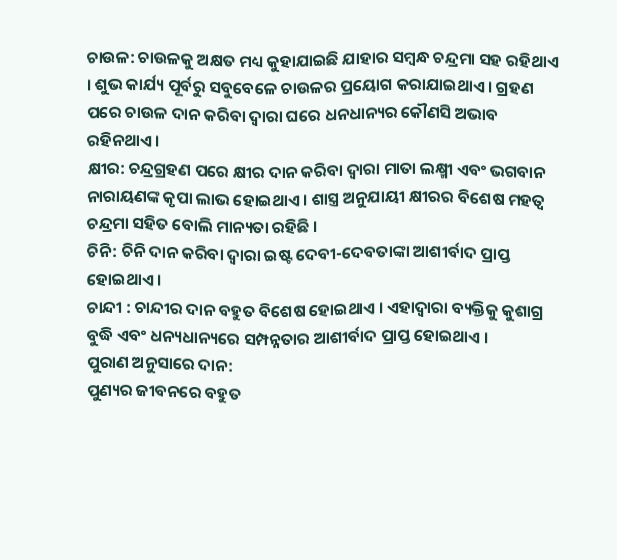ଚାଉଳ: ଚାଉଳକୁ ଅକ୍ଷତ ମଧ୍ୟ କୁହାଯାଇଛି ଯାହାର ସମ୍ବନ୍ଧ ଚନ୍ଦ୍ରମା ସହ ରହିଥାଏ । ଶୁଭ କାର୍ଯ୍ୟ ପୂର୍ବରୁ ସବୁବେଳେ ଚାଉଳର ପ୍ରୟୋଗ କରାଯାଇଥାଏ । ଗ୍ରହଣ ପରେ ଚାଉଳ ଦାନ କରିବା ଦ୍ୱାରା ଘରେ ଧନଧାନ୍ୟର କୌଣସି ଅଭାବ ରହିନଥାଏ ।
କ୍ଷୀର: ଚନ୍ଦ୍ରଗ୍ରହଣ ପରେ କ୍ଷୀର ଦାନ କରିବା ଦ୍ୱାରା ମାତା ଲକ୍ଷ୍ମୀ ଏବଂ ଭଗବାନ ନାରାୟଣଙ୍କ କୃପା ଲାଭ ହୋଇଥାଏ । ଶାସ୍ତ୍ର ଅନୁଯାୟୀ କ୍ଷୀରର ବିଶେଷ ମହତ୍ୱ ଚନ୍ଦ୍ରମା ସହିତ ବୋଲି ମାନ୍ୟତା ରହିଛି ।
ଚିନି: ଚିନି ଦାନ କରିବା ଦ୍ୱାରା ଇଷ୍ଟ ଦେବୀ-ଦେବତାଙ୍କା ଆଶୀର୍ବାଦ ପ୍ରାପ୍ତ ହୋଇଥାଏ ।
ଚାନ୍ଦୀ : ଚାନ୍ଦୀର ଦାନ ବହୁତ ବିଶେଷ ହୋଇଥାଏ । ଏହାଦ୍ୱାରା ବ୍ୟକ୍ତିକୁ କୁଶାଗ୍ର ବୁଦ୍ଧି ଏବଂ ଧନ୍ୟଧାନ୍ୟରେ ସମ୍ପନ୍ନତାର ଆଶୀର୍ବାଦ ପ୍ରାପ୍ତ ହୋଇଥାଏ ।
ପୁରାଣ ଅନୁସାରେ ଦାନ:
ପୁଣ୍ୟର ଜୀବନରେ ବହୁତ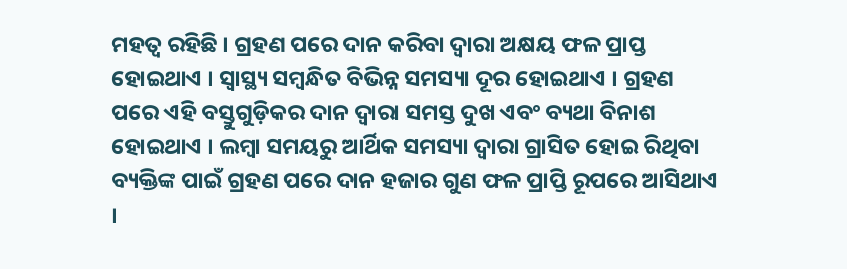ମହତ୍ୱ ରହିଛି । ଗ୍ରହଣ ପରେ ଦାନ କରିବା ଦ୍ୱାରା ଅକ୍ଷୟ ଫଳ ପ୍ରାପ୍ତ ହୋଇଥାଏ । ସ୍ୱାସ୍ଥ୍ୟ ସମ୍ବନ୍ଧିତ ବିଭିନ୍ନ ସମସ୍ୟା ଦୂର ହୋଇଥାଏ । ଗ୍ରହଣ ପରେ ଏହି ବସ୍ତୁଗୁଡ଼ିକର ଦାନ ଦ୍ୱାରା ସମସ୍ତ ଦୁଖ ଏବଂ ବ୍ୟଥା ବିନାଶ ହୋଇଥାଏ । ଲମ୍ବା ସମୟରୁ ଆର୍ଥିକ ସମସ୍ୟା ଦ୍ୱାରା ଗ୍ରାସିତ ହୋଇ ରିଥିବା ବ୍ୟକ୍ତିଙ୍କ ପାଇଁ ଗ୍ରହଣ ପରେ ଦାନ ହଜାର ଗୁଣ ଫଳ ପ୍ରାପ୍ତି ରୂପରେ ଆସିଥାଏ ।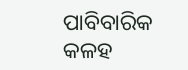ପାବିବାରିକ କଳହ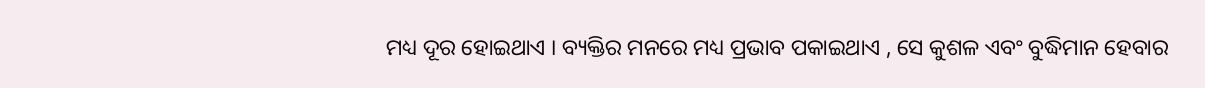ମଧ୍ୟ ଦୂର ହୋଇଥାଏ । ବ୍ୟକ୍ତିର ମନରେ ମଧ୍ୟ ପ୍ରଭାବ ପକାଇଥାଏ , ସେ କୁଶଳ ଏବଂ ବୁଦ୍ଧିମାନ ହେବାର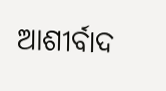ଆଶୀର୍ବାଦ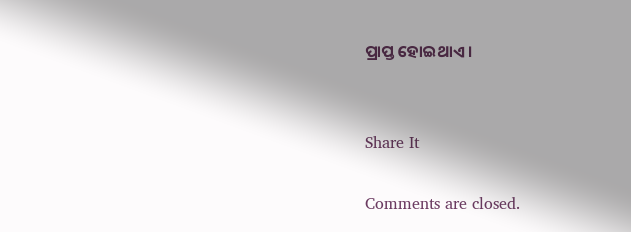ପ୍ରାପ୍ତ ହୋଇଥାଏ ।


Share It

Comments are closed.